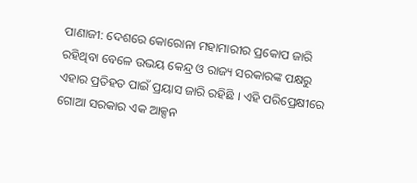ପାଣାଜୀ: ଦେଶରେ କୋରୋନା ମହାମାରୀର ପ୍ରକୋପ ଜାରି ରହିଥିବା ବେଳେ ଉଭୟ କେନ୍ଦ୍ର ଓ ରାଜ୍ୟ ସରକାରଙ୍କ ପକ୍ଷରୁ ଏହାର ପ୍ରତିହତ ପାଇଁ ପ୍ରୟାସ ଜାରି ରହିଛି । ଏହି ପରିପ୍ରେକ୍ଷୀରେ ଗୋଆ ସରକାର ଏକ ଆକ୍ସନ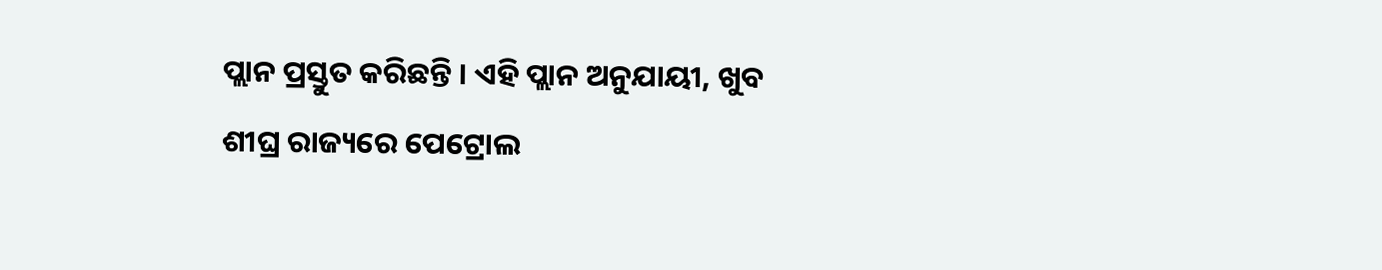ପ୍ଲାନ ପ୍ରସ୍ତୁତ କରିଛନ୍ତି । ଏହି ପ୍ଲାନ ଅନୁଯାୟୀ, ଖୁବ ଶୀଘ୍ର ରାଜ୍ୟରେ ପେଟ୍ରୋଲ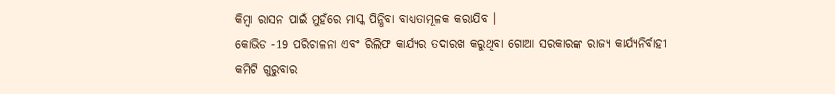କିମ୍ବା ରାସନ ପାଇଁ ମୁହଁରେ ମାସ୍କ ପିନ୍ଧିବା ବାଧ୍ୟତାମୂଳକ କରାଯିବ ।
କୋଭିଡ -19 ପରିଚାଳନା ଏବଂ ରିଲିଫ କାର୍ଯ୍ୟର ତଦାରଖ କରୁଥିବା ଗୋଆ ସରକାରଙ୍କ ରାଜ୍ୟ କାର୍ଯ୍ୟନିର୍ବାହୀ କମିଟି ଗୁରୁବାର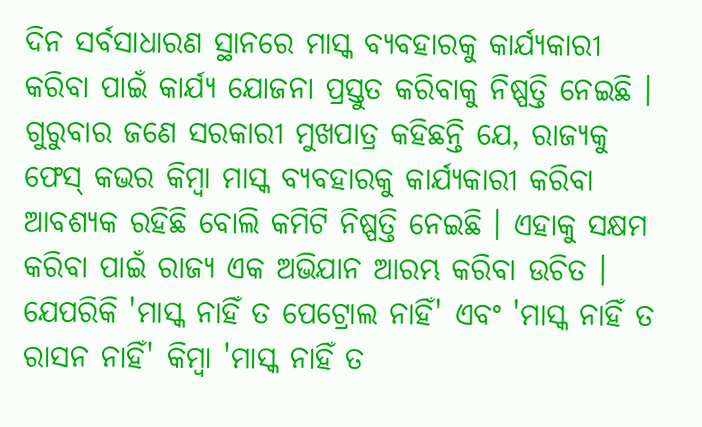ଦିନ ସର୍ବସାଧାରଣ ସ୍ଥାନରେ ମାସ୍କ ବ୍ୟବହାରକୁ କାର୍ଯ୍ୟକାରୀ କରିବା ପାଇଁ କାର୍ଯ୍ୟ ଯୋଜନା ପ୍ରସ୍ତୁତ କରିବାକୁ ନିଷ୍ପତ୍ତି ନେଇଛି ।
ଗୁରୁବାର ଜଣେ ସରକାରୀ ମୁଖପାତ୍ର କହିଛନ୍ତି ଯେ, ରାଜ୍ୟକୁ ଫେସ୍ କଭର କିମ୍ବା ମାସ୍କ ବ୍ୟବହାରକୁ କାର୍ଯ୍ୟକାରୀ କରିବା ଆବଶ୍ୟକ ରହିଛି ବୋଲି କମିଟି ନିଷ୍ପତ୍ତି ନେଇଛି । ଏହାକୁ ସକ୍ଷମ କରିବା ପାଇଁ ରାଜ୍ୟ ଏକ ଅଭିଯାନ ଆରମ୍ଭ କରିବା ଉଚିତ । ଯେପରିକି 'ମାସ୍କ ନାହିଁ ତ ପେଟ୍ରୋଲ ନାହିଁ' ଏବଂ 'ମାସ୍କ ନାହିଁ ତ ରାସନ ନାହିଁ' କିମ୍ବା 'ମାସ୍କ ନାହିଁ ତ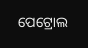ପେଟ୍ରୋଲ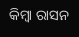କିମ୍ବା ରାସନ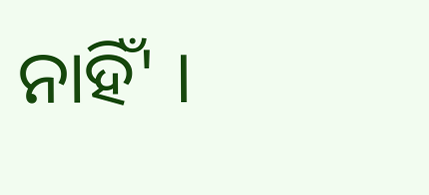ନାହିଁ' ।